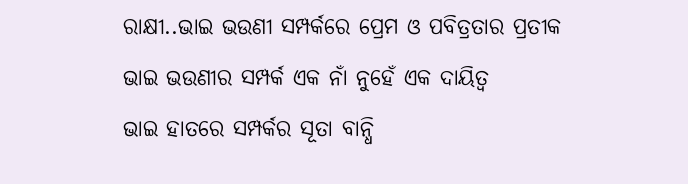ରାକ୍ଷୀ..ଭାଇ ଭଉଣୀ ସମ୍ପର୍କରେ ପ୍ରେମ ଓ ପବିତ୍ରତାର ପ୍ରତୀକ
ଭାଇ ଭଉଣୀର ସମ୍ପର୍କ ଏକ ନାଁ ନୁହେଁ ଏକ ଦାୟିତ୍ବ
ଭାଇ ହାତରେ ସମ୍ପର୍କର ସୂତା ବାନ୍ଧି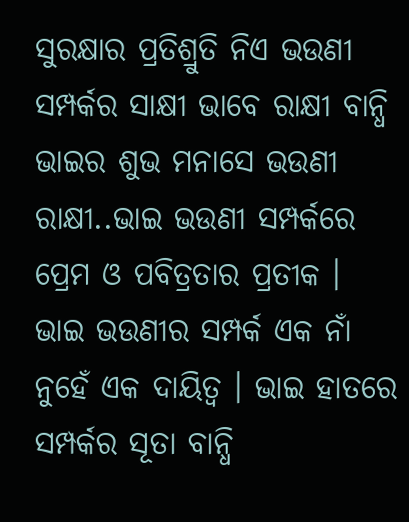ସୁରକ୍ଷାର ପ୍ରତିଶ୍ରୁତି ନିଏ ଭଉଣୀ
ସମ୍ପର୍କର ସାକ୍ଷୀ ଭାବେ ରାକ୍ଷୀ ବାନ୍ଧି ଭାଇର ଶୁଭ ମନାସେ ଭଉଣୀ
ରାକ୍ଷୀ..ଭାଇ ଭଉଣୀ ସମ୍ପର୍କରେ ପ୍ରେମ ଓ ପବିତ୍ରତାର ପ୍ରତୀକ । ଭାଇ ଭଉଣୀର ସମ୍ପର୍କ ଏକ ନାଁ ନୁହେଁ ଏକ ଦାୟିତ୍ବ । ଭାଇ ହାତରେ ସମ୍ପର୍କର ସୂତା ବାନ୍ଧି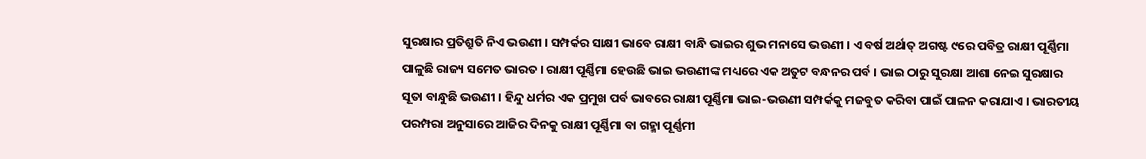ସୁରକ୍ଷାର ପ୍ରତିଶ୍ରୁତି ନିଏ ଭଉଣୀ । ସମ୍ପର୍କର ସାକ୍ଷୀ ଭାବେ ରାକ୍ଷୀ ବାନ୍ଧି ଭାଇର ଶୁଭ ମନାସେ ଭଉଣୀ । ଏ ବର୍ଷ ଅର୍ଥାତ୍ ଅଗଷ୍ଟ ୯ରେ ପବିତ୍ର ରାକ୍ଷୀ ପୂର୍ଣ୍ଣିମା ପାଳୁଛି ରାଜ୍ୟ ସମେତ ଭାରତ । ରାକ୍ଷୀ ପୂର୍ଣ୍ଣିମା ହେଉଛି ଭାଇ ଭଉଣୀଙ୍କ ମଧ୍ୟରେ ଏକ ଅତୁଟ ବନ୍ଧନର ପର୍ବ । ଭାଇ ଠାରୁ ସୁରକ୍ଷା ଆଶା ନେଇ ସୁରକ୍ଷାର ସୂତା ବାନ୍ଧୁଛି ଭଉଣୀ । ହିନ୍ଦୁ ଧର୍ମର ଏକ ପ୍ରମୁଖ ପର୍ବ ଭାବରେ ରାକ୍ଷୀ ପୂର୍ଣ୍ଣିମା ଭାଇ-ଭଉଣୀ ସମ୍ପର୍କକୁ ମଜବୁତ କରିବା ପାଇଁ ପାଳନ କରାଯାଏ । ଭାରତୀୟ ପରମ୍ପରା ଅନୁସାରେ ଆଜିର ଦିନକୁ ରାକ୍ଷୀ ପୂର୍ଣ୍ଣିମା ବା ଗହ୍ମା ପୂର୍ଣ୍ଣମୀ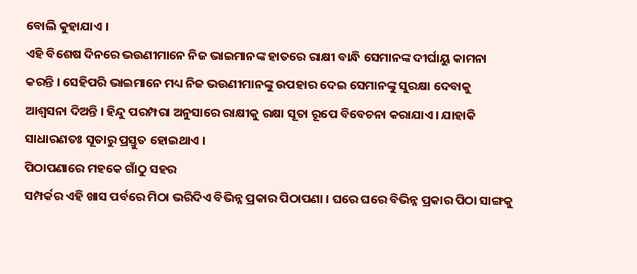ବୋଲି କୁହାଯାଏ ।
ଏହି ବିଶେଷ ଦିନରେ ଭଉଣୀମାନେ ନିଜ ଭାଇମାନଙ୍କ ହାତରେ ରାକ୍ଷୀ ବାନ୍ଧି ସେମାନଙ୍କ ଦୀର୍ଘାୟୁ କାମନା କରନ୍ତି । ସେହିପରି ଭାଇମାନେ ମଧ୍ୟ ନିଜ ଭଉଣୀମାନଙ୍କୁ ଉପହାର ଦେଇ ସେମାନଙ୍କୁ ସୁରକ୍ଷା ଦେବାକୁ ଆଶ୍ଵସନା ଦିଅନ୍ତି । ହିନ୍ଦୁ ପରମ୍ପରା ଅନୁସାରେ ରାକ୍ଷୀକୁ ରକ୍ଷା ସୂତା ରୂପେ ବିବେଚନା କରାଯାଏ । ଯାହାକି ସାଧାରଣତଃ ସୂତାରୁ ପ୍ରସ୍ତୁତ ହୋଇଥାଏ ।
ପିଠାପଣାରେ ମହକେ ଗାଁଠୁ ସହର
ସମ୍ପର୍କର ଏହି ଖାସ ପର୍ବରେ ମିଠା ଭରିଦିଏ ବିଭିନ୍ନ ପ୍ରକାର ପିଠାପଣା । ଘରେ ଘରେ ବିଭିନ୍ନ ପ୍ରକାର ପିଠା ସାଙ୍ଗକୁ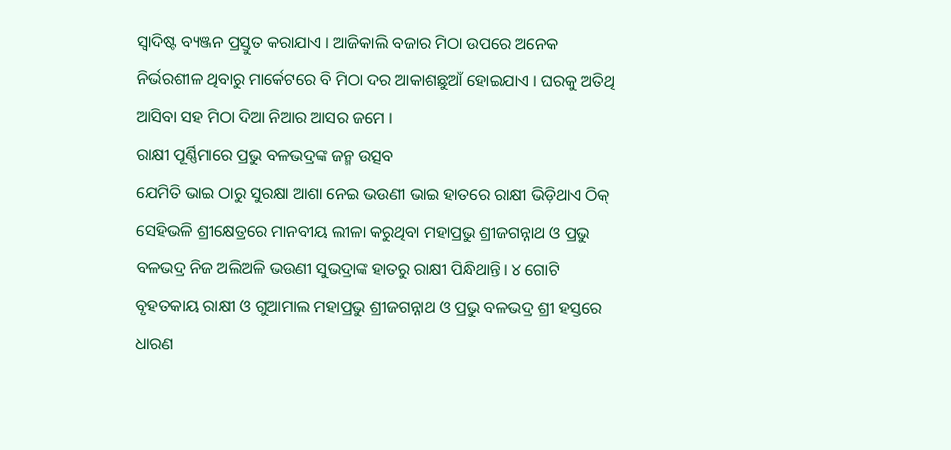ସ୍ବାଦିଷ୍ଟ ବ୍ୟଞ୍ଜନ ପ୍ରସ୍ତୁତ କରାଯାଏ । ଆଜିକାଲି ବଜାର ମିଠା ଉପରେ ଅନେକ ନିର୍ଭରଶୀଳ ଥିବାରୁ ମାର୍କେଟରେ ବି ମିଠା ଦର ଆକାଶଛୁଆଁ ହୋଇଯାଏ । ଘରକୁ ଅତିଥି ଆସିବା ସହ ମିଠା ଦିଆ ନିଆର ଆସର ଜମେ ।
ରାକ୍ଷୀ ପୂର୍ଣ୍ଣିମାରେ ପ୍ରଭୁ ବଳଭଦ୍ରଙ୍କ ଜନ୍ମ ଉତ୍ସବ
ଯେମିତି ଭାଇ ଠାରୁ ସୁରକ୍ଷା ଆଶା ନେଇ ଭଉଣୀ ଭାଇ ହାତରେ ରାକ୍ଷୀ ଭିଡ଼ିଥାଏ ଠିକ୍ ସେହିଭଳି ଶ୍ରୀକ୍ଷେତ୍ରରେ ମାନବୀୟ ଲୀଳା କରୁଥିବା ମହାପ୍ରଭୁ ଶ୍ରୀଜଗନ୍ନାଥ ଓ ପ୍ରଭୁ ବଳଭଦ୍ର ନିଜ ଅଲିଅଳି ଭଉଣୀ ସୁଭଦ୍ରାଙ୍କ ହାତରୁ ରାକ୍ଷୀ ପିନ୍ଧିଥାନ୍ତି। ୪ ଗୋଟି ବୃହତକାୟ ରାକ୍ଷୀ ଓ ଗୁଆମାଲ ମହାପ୍ରଭୁ ଶ୍ରୀଜଗନ୍ନାଥ ଓ ପ୍ରଭୁ ବଳଭଦ୍ର ଶ୍ରୀ ହସ୍ତରେ ଧାରଣ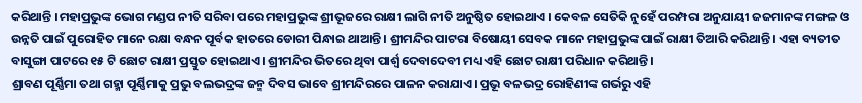କରିଥାନ୍ତି । ମହାପ୍ରଭୁଙ୍କ ଭୋଗ ମଣ୍ଡପ ନୀତି ସରିବା ପରେ ମହାପ୍ରଭୁଙ୍କ ଶ୍ରୀଭୂଜରେ ରାକ୍ଷୀ ଲାଗି ନୀତି ଅନୁଷ୍ଠିତ ହୋଇଥାଏ । କେବଳ ସେତିକି ନୁହେଁ ପରମ୍ପରା ଅନୁଯାୟୀ ଜଜମାନଙ୍କ ମଙ୍ଗଳ ଓ ଉନ୍ନତି ପାଇଁ ପୁରୋହିତ ମାନେ ରକ୍ଷା ବନ୍ଧନ ପୂର୍ବକ ହାତରେ ଡୋରୀ ପିନ୍ଧାଇ ଥାଆନ୍ତି । ଶ୍ରୀମନ୍ଦିର ପାଟରା ବିଷୋୟୀ ସେବକ ମାନେ ମହାପ୍ରଭୁଙ୍କ ପାଇଁ ରାକ୍ଷୀ ତିଆରି କରିଥାନ୍ତି । ଏହା ବ୍ୟତୀତ ବାସୁଙ୍ଗା ପାଟରେ ୧୫ ଟି ଛୋଟ ରାକ୍ଷୀ ପ୍ରସ୍ତୁତ ହୋଇଥାଏ। ଶ୍ରୀମନ୍ଦିର ଭିତରେ ଥିବା ପାର୍ଶ୍ଵ ଦେବାଦେବୀ ମଧ୍ୟ ଏହି ଛୋଟ ରାକ୍ଷୀ ପରିଧାନ କରିଥାନ୍ତି।
ଶ୍ରାବଣ ପୂର୍ଣ୍ଣିମା ତଥା ଗହ୍ମା ପୂର୍ଣ୍ଣିମାକୁ ପ୍ରଭୁ ବଲଭଦ୍ରଙ୍କ ଜନ୍ମ ଦିବସ ଭାବେ ଶ୍ରୀମନ୍ଦିରରେ ପାଳନ କରାଯାଏ। ପ୍ରଭୂ ବଳଭଦ୍ର ରୋହିଣୀଙ୍କ ଗର୍ଭରୁ ଏହି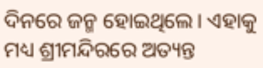ଦିନରେ ଜନ୍ମ ହୋଇଥିଲେ। ଏହାକୁ ମଧ୍ୟ ଶ୍ରୀମନ୍ଦିରରେ ଅତ୍ୟନ୍ତ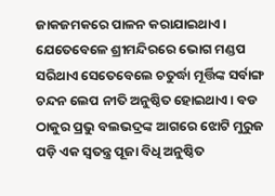ଜାକଜମକରେ ପାଳନ କରାଯାଇଥାଏ। ଯେତେବେଳେ ଶ୍ରୀମନ୍ଦିରରେ ଭୋଗ ମଣ୍ଡପ ସରିଥାଏ ସେତେବେଲେ ଚତୁର୍ଦ୍ଧା ମୂର୍ତ୍ତିଙ୍କ ସର୍ବାଙ୍ଗ ଚନ୍ଦନ ଲେପ ନୀତି ଅନୁଷ୍ଠିତ ହୋଇଥାଏ। ବଡ ଠାକୁର ପ୍ରଭୁ ବଲଭଦ୍ରଙ୍କ ଆଗରେ ଝୋଟି ମୁରୁଜ ପଡ଼ି ଏକ ସ୍ବତନ୍ତ୍ର ପୂଜା ବିଧି ଅନୁଷ୍ଠିତ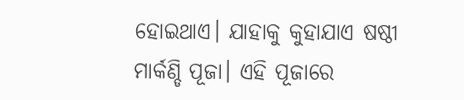ହୋଇଥାଏ। ଯାହାକୁ କୁହାଯାଏ ଷଷ୍ଠୀ ମାର୍କଣ୍ଡି ପୂଜା। ଏହି ପୂଜାରେ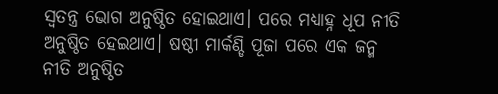ସ୍ଵତନ୍ତ୍ର ଭୋଗ ଅନୁଷ୍ଠିତ ହୋଇଥାଏ। ପରେ ମଧ୍ୟାହ୍ନ ଧୂପ ନୀତି ଅନୁଷ୍ଠିତ ହେଇଥାଏ। ଷଷ୍ଠୀ ମାର୍କଣ୍ଡି ପୂଜା ପରେ ଏକ ଜନ୍ମ ନୀତି ଅନୁଷ୍ଠିତ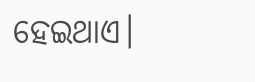ହେଇଥାଏ।